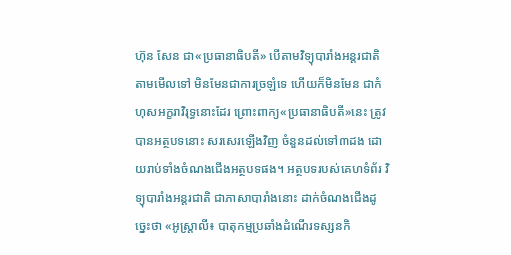ហ៊ុន សែន ជា«ប្រធានាធិបតី» បើតាមវិទ្យុបារាំងអន្តរជាតិ
តាមមើលទៅ មិនមែនជាការច្រឡំទេ ហើយក៏មិនមែន ជាកំហុសអក្ខរាវិរុទ្ធនោះដែរ ព្រោះពាក្យ«ប្រធានាធិបតី»នេះ ត្រូវបានអត្ថបទនោះ សរសេរឡើងវិញ ចំនួនដល់ទៅ៣ដង ដោយរាប់ទាំងចំណងជើងអត្ថបទផង។ អត្ថបទរបស់គេហទំព័រ វិទ្យុបារាំងអន្តរជាតិ ជាភាសាបារាំងនោះ ដាក់ចំណងជើងដូច្នេះថា «អូស្ត្រាលី៖ បាតុកម្មប្រឆាំងដំណើរទស្សនកិ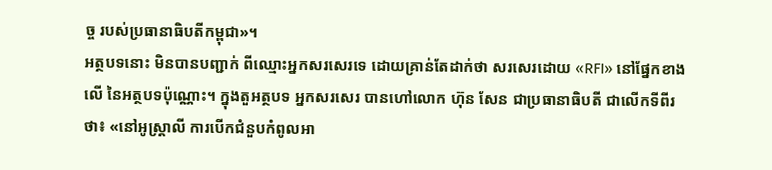ច្ច របស់ប្រធានាធិបតីកម្ពុជា»។
អត្ថបទនោះ មិនបានបញ្ជាក់ ពីឈ្មោះអ្នកសរសេរទេ ដោយគ្រាន់តែដាក់ថា សរសេរដោយ «RFI» នៅផ្នែកខាងលើ នៃអត្ថបទប៉ុណ្ណោះ។ ក្នុងតួអត្ថបទ អ្នកសរសេរ បានហៅលោក ហ៊ុន សែន ជាប្រធានាធិបតី ជាលើកទីពីរថា៖ «នៅអូស្ត្រាលី ការបើកជំនួបកំពូលអា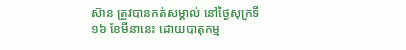ស៊ាន ត្រូវបានកត់សម្គាល់ នៅថ្ងៃសុក្រទី១៦ ខែមីនានេះ ដោយបាតុកម្ម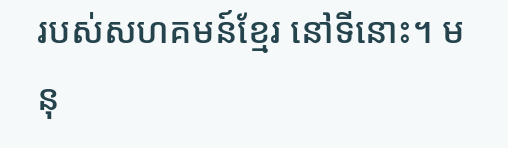របស់សហគមន៍ខ្មែរ នៅទីនោះ។ មនុ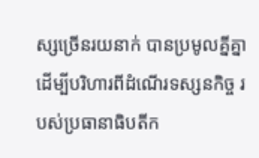ស្សច្រើនរយនាក់ បានប្រមូលគ្នីគ្នា ដើម្បីបរិហារពីដំណើរទស្សនកិច្ច របស់ប្រធានាធិបតីក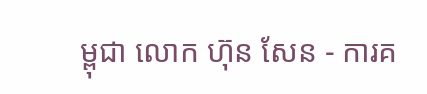ម្ពុជា លោក ហ៊ុន សែន - ការគ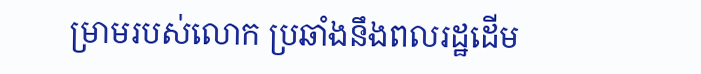ម្រាមរបស់លោក ប្រឆាំងនឹងពលរដ្ឋដើម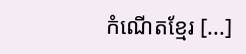កំណើតខ្មែរ [...]